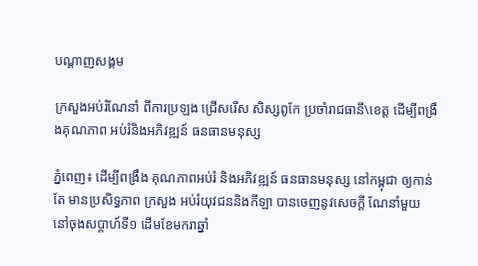បណ្តាញសង្គម

ក្រសួងអប់រំណែនាំ ពីការប្រឡង ជ្រើសរើស សិស្សពូកែ ប្រចាំរាជធានី\ខេត្ត ដើម្បីពង្រឹងគុណភាព អប់រំនិងអភិវឌ្ឍន៍ ធនធានមនុស្ស

ភ្នំពេញ៖ ដើម្បីពង្រឹង គុណភាពអប់រំ និងអភិវឌ្ឍន៍ ធនធានមនុស្ស នៅកម្ពុជា ឲ្យកាន់តែ មានប្រសិទ្ធភាព ក្រសួង អប់រំយុវជននិងកីឡា បានចេញនូវសេចក្តី ណែនាំមួយ នៅចុងសប្តាហ៍ទី១ ដើមខែមករាឆ្នាំ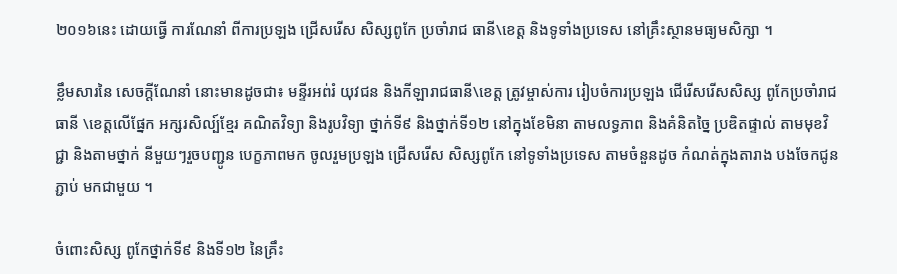២០១៦នេះ ដោយធ្វើ ការណែនាំ ពីការប្រឡង ជ្រើសរើស សិស្សពូកែ ប្រចាំរាជ ធានី\ខេត្ត និងទូទាំងប្រទេស នៅគ្រឹះស្ថានមធ្យមសិក្សា ។

ខ្លឹមសារនៃ សេចក្តីណែនាំ នោះមានដូចជា៖ មន្ទីរអព់រំ យុវជន និងកីឡារាជធានី\ខេត្ត ត្រូវម្ចាស់ការ រៀបចំការប្រឡង ជើរើសរើសសិស្ស ពូកែប្រចាំរាជធានី \ខេត្តលើផ្នែក អក្សរសិល្ប៍ខ្មែរ គណិតវិទ្យា និងរូបវិទ្យា ថ្នាក់ទី៩ និងថ្នាក់ទី១២ នៅក្នុងខែមិនា តាមលទ្ធភាព និងគំនិតច្នៃ ប្រឌិតផ្ទាល់ តាមមុខវិជ្ជា និងតាមថ្នាក់ នីមួយៗរួចបញ្ជូន បេក្ខភាពមក ចូលរួមប្រឡង ជ្រើសរើស សិស្សពូកែ នៅទូទាំងប្រទេស តាមចំនួនដូច កំណត់ក្នុងតារាង បងចែកជូនភ្ជាប់ មកជាមួយ ។

ចំពោះសិស្ស ពូកែថ្នាក់ទី៩ និងទី១២ នៃគ្រឹះ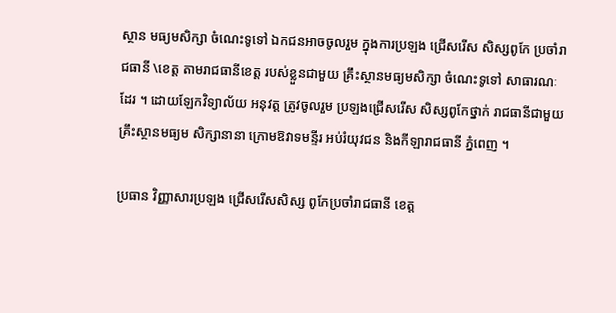ស្ថាន មធ្យមសិក្សា ចំណេះទូទៅ ឯកជនអាចចូលរួម ក្នុងការប្រឡង ជ្រើសរើស សិស្សពូកែ ប្រចាំរាជធានី \ខេត្ត តាមរាជធានីខេត្ត របស់ខ្លួនជាមួយ គ្រឹះស្ថានមធ្យមសិក្សា ចំណេះទូទៅ សាធារណៈដែរ ។ ដោយឡែកវិទ្យាល័យ អនុវត្ត ត្រូវចូលរួម ប្រឡងជ្រើសរើស សិស្សពូកែថ្នាក់ រាជធានីជាមួយ គ្រឹះស្ថានមធ្យម សិក្សានានា ក្រោមឱវាទមន្ទីរ អប់រំយុវជន និងកីឡារាជធានី ភ្នំពេញ ។

ប្រធាន វិញ្ញាសារប្រឡង ជ្រើសរើសសិស្ស ពូកែប្រចាំរាជធានី ខេត្ត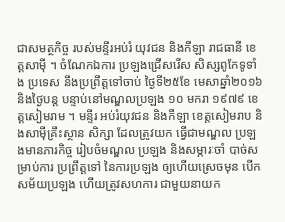ជាសមត្ថកិច្ច របស់មន្ទីរអប់រំ យុវជន និងកីឡា រាជធានី ខេត្តសាម៉ី ។ ចំណែកឯការ ប្រឡងជ្រើសរើស សិស្សពូកែទូទាំង ប្រទេស នឹងប្រព្រឹត្តទៅចាប់ ថ្ងៃទី២៥ខែ មេសាឆ្នាំ២០១៦ និងថ្ងៃបន្ត បន្ទាប់នៅមណ្ឌលប្រឡង ១០ មករា ១៩៧៩ ខេត្តសៀមរាម ។ មន្ទីរ អប់រំយុវជន និងកីឡា ខេត្តសៀមរាប និងសាម៉ីគ្រឹះស្ថាន សិក្សា ដែលត្រូវយក ធ្វើជាមណ្ឌល ប្រឡងមានភារកិច្ច រៀបចំមណ្ឌល ប្រឡង និងសម្ភារៈចាំ បាច់សម្រាប់ការ ប្រព្រឹត្តទៅ នៃការប្រឡង ឲ្យហើយស្រេចមុន បើកសម័យប្រឡង ហើយត្រូវសហការ ជាមួយនាយក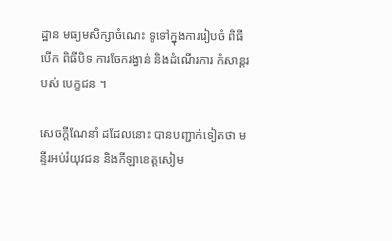ដ្ឋាន មធ្យមសិក្សាចំណេះ ទូទៅក្នុងការរៀបចំ ពិធីបើក ពិធីបិទ ការចែករង្វាន់ និងដំណើរការ កំសាន្តរបស់ បេក្ខជន ។

សេចក្តីណែនាំ ដដែលនោះ បានបញ្ជាក់ទៀតថា មន្ទីរអប់រំយុវជន និងកីឡាខេត្តសៀម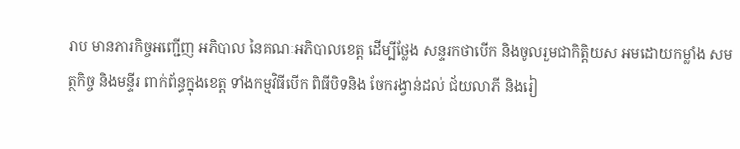រាប មានភារកិច្ចអញ្ជើញ អភិបាល នៃគណៈអភិបាលខេត្ត ដើម្បីថ្លែង សន្ទរកថាបើក និងចូលរួមជាកិត្តិយស អមដោយកម្លាំង សមត្ថកិច្ច និងមន្ទីរ ពាក់ព័ន្ធក្នុងខេត្ត ទាំងកម្មវិធីបើក ពិធីបិទនិង ចែករង្វាន់ដល់ ជ័យលាភី និងរៀ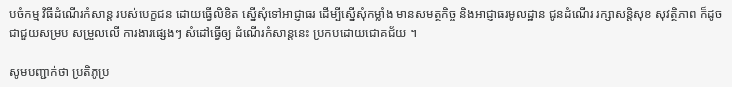បចំកម្ម វិធីដំណើរកំសាន្ត របស់បេក្ខជន ដោយធ្វើលិខិត ស្នើសុំទៅអាជ្ញាធរ ដើម្បីស្នើសុំកម្លាំង មានសមត្ថកិច្ច និងអាជ្ញាធរមូលដ្ឋាន ជូនដំណើរ រក្សាសន្តិសុខ សុវត្ថិភាព ក៏ដូចជាជួយសម្រប សម្រួលលើ ការងារផ្សេងៗ សំដៅធ្វើឲ្យ ដំណើរកំសាន្តនេះ ប្រកបដោយជោគជ័យ ។

សូមបញ្ជាក់ថា ប្រតិភូប្រ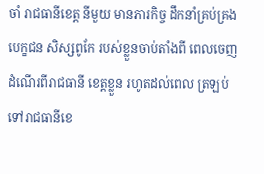ចាំ រាជធានីខេត្ត នីមួយ មានភារកិច្ច ដឹកនាំគ្រប់គ្រង បេក្ខជន សិស្សពូកែ របស់ខ្លួនចាប់តាំងពី ពេលចេញ ដំណើរពីរាជធានី ខេត្តខ្លួន រហូតដល់ពេល ត្រឡប់ទៅរាជធានីខេ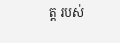ត្ត របស់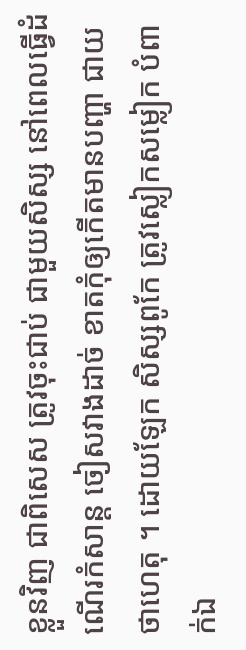ខ្លួនវិញ ជាពិសេស ត្រូវចុះជាប់ ជាមួយសិស្ស នៅពេលធ្វើដំណើរកំសាន្ត ចៀសវាងដាច់ ខាតកុំឲ្យកើតមានបញ្ហា ជាយថាហេតុ ។ ដោយឡែក សិស្សពូកែ ត្រូវស្លៀកសម្លៀក បំពាក់ឯ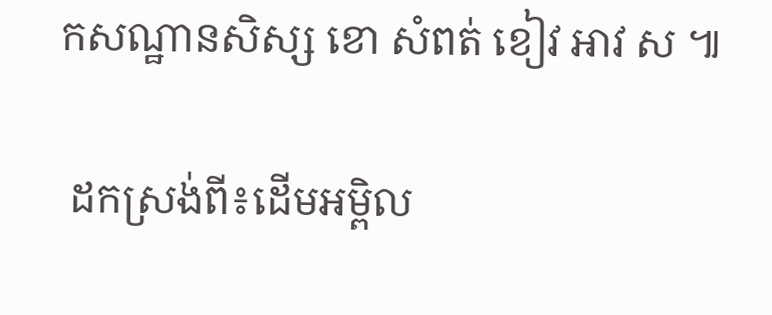កសណ្ឋានសិស្ស ខោ សំពត់ ខៀវ អាវ ស ៕

 ដកស្រង់ពី៖ដើមអម្ពិល